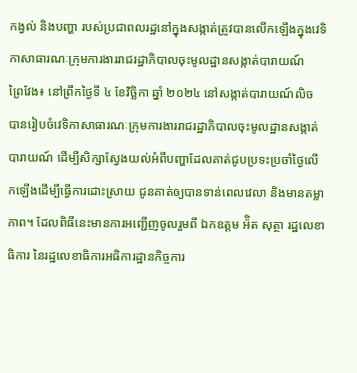កង្វល់ និងបញ្ហា របស់ប្រជាពលរដ្ឋនៅក្នុងសង្កាត់ត្រូវបានលើកឡើងក្នុងវេទិកាសាធារណៈក្រុមការងាររាជរដ្ឋាភិបាលចុះមូលដ្ឋានសង្កាត់បារាយណ៍
ព្រៃវែង៖ នៅព្រឹកថ្ងៃទី ៤ ខែវិច្ឆិកា ឆ្នាំ ២០២៤ នៅសង្កាត់បារាយណ៍លិច បានរៀបចំវេទិកាសាធារណៈក្រុមការងាររាជរដ្ឋាភិបាលចុះមូលដ្ឋានសង្កាត់បារាយណ៍ ដើម្បីសិក្សាស្វែងយល់អំពីបញ្ហាដែលគាត់ជូបប្រទះប្រចាំថ្ងៃលើកឡើងដើម្បីធ្វើការដោះស្រាយ ជូនគាត់ឲ្យបានទាន់ពេលវេលា និងមានតម្លាភាព។ ដែលពិធីនេះមានការអញ្ជើញចូលរួមពី ឯកឧត្តម អ៉ិត សុត្ថា រដ្ឋលេខាធិការ នៃរដ្ឋលេខាធិការអធិការដ្ឋានកិច្ចការ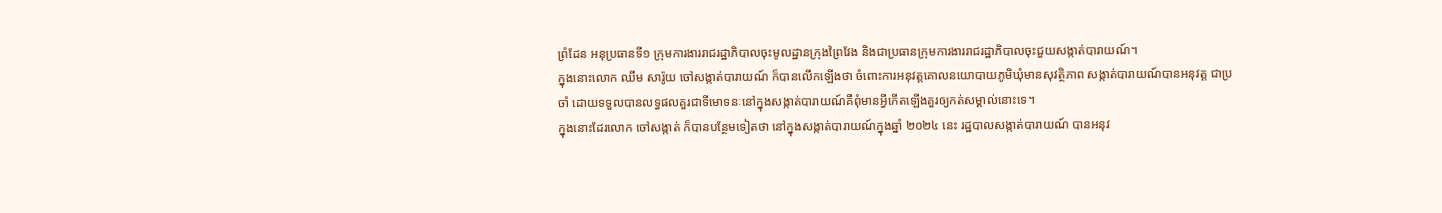ព្រំដែន អនុប្រធានទី១ ក្រុមការងាររាជរដ្ឋាភិបាលចុះមូលដ្ឋានក្រុងព្រៃវែង និងជាប្រធានក្រុមការងាររាជរដ្ឋាភិបាលចុះជួយសង្កាត់បារាយណ៍។
ក្នុងនោះលោក ឈឹម សារ៉ូយ ចៅសង្កាត់បារាយណ៍ ក៏បានលើកឡើងថា ចំពោះការអនុវត្តគោលនយោបាយភូមិឃុំមានសុវត្ថិភាព សង្កាត់បារាយណ៍បានអនុវត្ត ជាប្រចាំ ដោយទទួលបានលទ្ធផលគួរជាទីមោទនៈនៅក្នុងសង្កាត់បារាយណ៍គឺពុំមានអ្វីកើតឡើងគួរឲ្យកត់សម្គាល់នោះទេ។
ក្នុងនោះដែរលោក ចៅសង្កាត់ ក៏បានបន្ថែមទៀតថា នៅក្នុងសង្កាត់បារាយណ៍ក្នុងឆ្នាំ ២០២៤ នេះ រដ្ឋបាលសង្កាត់បារាយណ៍ បានអនុវ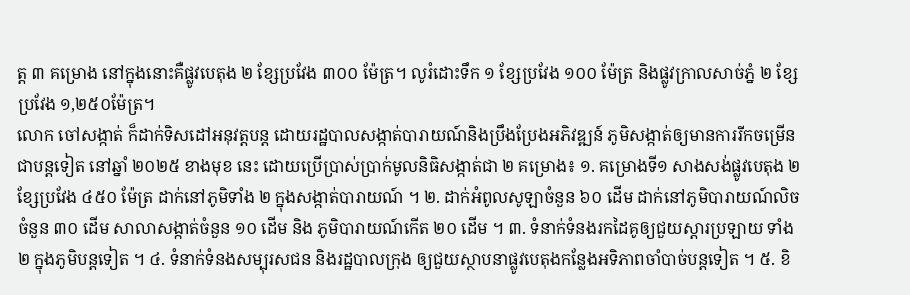ត្ត ៣ គម្រោង នៅក្នុងនោះគឺផ្លូវបេតុង ២ ខ្សែប្រវែង ៣០០ ម៉ែត្រ។ លូរំដោះទឹក ១ ខ្សែប្រវែង ១០០ ម៉ែត្រ និងផ្លូវក្រាលសាច់ភ្នំ ២ ខ្សែប្រវែង ១,២៥០ម៉ែត្រ។
លោក ចៅសង្កាត់ ក៏ដាក់ទិសដៅអនុវត្តបន្ត ដោយរដ្ឋបាលសង្កាត់បារាយណ៍និងប្រឹងប្រែងអភិវឌ្ឍន៍ ភូមិសង្កាត់ឲ្យមានការរីកចម្រើនជាបន្តទៀត នៅឆ្នាំ ២០២៥ ខាងមុខ នេះ ដោយប្រើប្រាស់ប្រាក់មូលនិធិសង្កាត់ជា ២ គម្រោង៖ ១. គម្រោងទី១ សាងសង់ផ្លូវបេតុង ២ខ្សែប្រវែង ៤៥០ ម៉ែត្រ ដាក់នៅភូមិទាំង ២ ក្នុងសង្កាត់បារាយណ៍ ។ ២. ដាក់អំពូលសូឡាចំនួន ៦០ ដើម ដាក់នៅភូមិបារាយណ៍លិចចំនួន ៣០ ដើម សាលាសង្កាត់ចំនួន ១០ ដើម និង ភូមិបារាយណ៍កើត ២០ ដើម ។ ៣. ទំនាក់ទំនងរកដៃគូឲ្យជួយស្តារប្រឡាយ ទាំង ២ ក្នុងភូមិបន្តទៀត ។ ៤. ទំនាក់ទំនងសម្បុរសជន និងរដ្ឋបាលក្រុង ឲ្យជួយស្ថាបនាផ្លូវបេតុងកន្លែងអទិភាពចាំបាច់បន្តទៀត ។ ៥. ខិ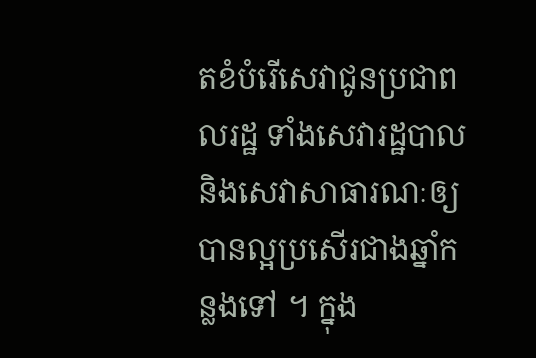តខំបំរើសេវាជូនប្រជាពលរដ្ឋ ទាំងសេវារដ្ឋបាលនិងសេវាសាធារណៈឲ្យបានល្អប្រសើរជាងឆ្នាំកន្លងទៅ ។ ក្នុង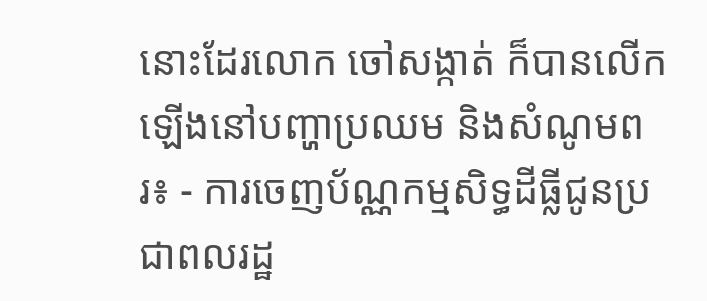នោះដែរលោក ចៅសង្កាត់ ក៏បានលើកឡើងនៅបញ្ហាប្រឈម និងសំណូមពរ៖ - ការចេញប័ណ្ណកម្មសិទ្ធដីធ្លីជូនប្រជាពលរដ្ឋ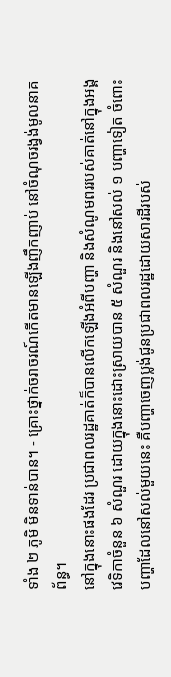ទាំង ២ ភូមិ មិនទាន់បាន។ - គ្រោះថ្នាក់ចរាចរណ៍កើតមានឡើងញឹកញាប់ នៅចំណុចរង្វង់មូលនាគព័ន្ធ។
នៅក្នុងនោះផងដែរ ប្រជាពលរដ្ឋគាត់ក៏បានលើកឡើងអំពីបញ្ហា និងសំណូមពររបស់គាត់នៅក្នុងអង្គវេទិកាចំនួន ៦ សំណួរ ដោយក្នុងនោះដោះស្រាយបាន ៥ សំណួរ និងនៅសល់ ១ បញ្ហាទៀត ចំពោះបញ្ហាដែលនៅសល់មួយនេះ គឺបញ្ហាចេញប្លង់ជូនប្រជាពលរដ្ឋដោយសារដីរបស់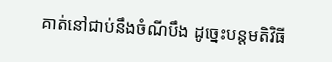គាត់នៅជាប់នឹងចំណីបឹង ដូច្នេះបន្តមតិវិធី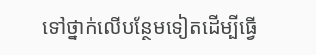ទៅថ្នាក់លើបន្ថែមទៀតដើម្បីធ្វើ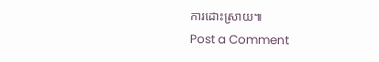ការដោះស្រាយ៕
Post a Comment